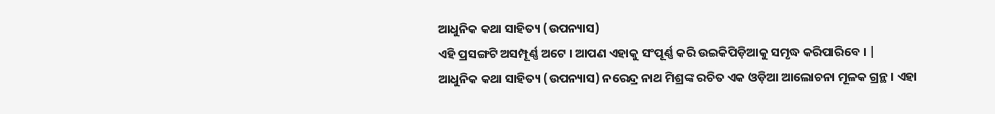ଆଧୁନିକ କଥା ସାହିତ୍ୟ (ଉପନ୍ୟାସ)
ଏହି ପ୍ରସଙ୍ଗଟି ଅସମ୍ପୂର୍ଣ୍ଣ ଅଟେ । ଆପଣ ଏହାକୁ ସଂପୂର୍ଣ୍ଣ କରି ଉଇକିପିଡ଼ିଆକୁ ସମୃଦ୍ଧ କରିପାରିବେ । |
ଆଧୁନିକ କଥା ସାହିତ୍ୟ (ଉପନ୍ୟାସ) ନରେନ୍ଦ୍ର ନାଥ ମିଶ୍ରଙ୍କ ରଚିତ ଏକ ଓଡ଼ିଆ ଆଲୋଚନା ମୂଳକ ଗ୍ରନ୍ଥ । ଏହା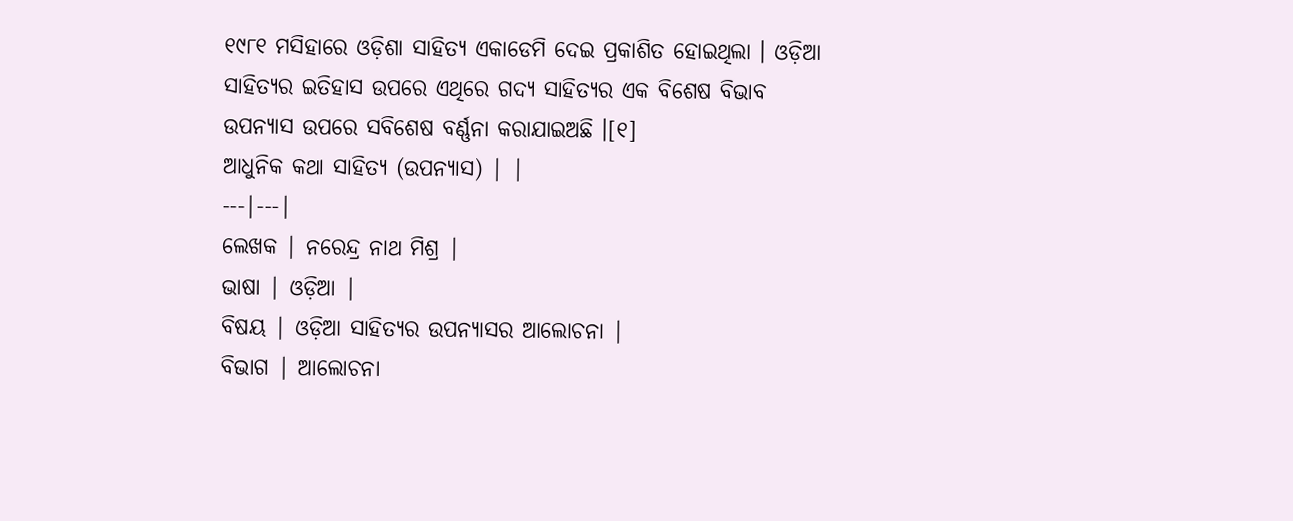୧୯୮୧ ମସିହାରେ ଓଡ଼ିଶା ସାହିତ୍ୟ ଏକାଡେମି ଦେଇ ପ୍ରକାଶିତ ହୋଇଥିଲା । ଓଡ଼ିଆ ସାହିତ୍ୟର ଇତିହାସ ଉପରେ ଏଥିରେ ଗଦ୍ୟ ସାହିତ୍ୟର ଏକ ବିଶେଷ ବିଭାବ ଉପନ୍ୟାସ ଉପରେ ସବିଶେଷ ବର୍ଣ୍ଣନା କରାଯାଇଅଛି ।[୧]
ଆଧୁନିକ କଥା ସାହିତ୍ୟ (ଉପନ୍ୟାସ) | |
---|---|
ଲେଖକ | ନରେନ୍ଦ୍ର ନାଥ ମିଶ୍ର |
ଭାଷା | ଓଡ଼ିଆ |
ବିଷୟ | ଓଡ଼ିଆ ସାହିତ୍ୟର ଉପନ୍ୟାସର ଆଲୋଚନା |
ବିଭାଗ | ଆଲୋଚନା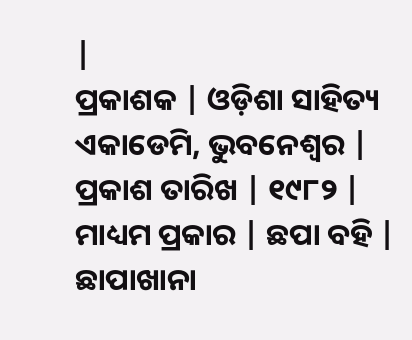|
ପ୍ରକାଶକ | ଓଡ଼ିଶା ସାହିତ୍ୟ ଏକାଡେମି, ଭୁବନେଶ୍ୱର |
ପ୍ରକାଶ ତାରିଖ | ୧୯୮୨ |
ମାଧ୍ୟମ ପ୍ରକାର | ଛପା ବହି |
ଛାପାଖାନା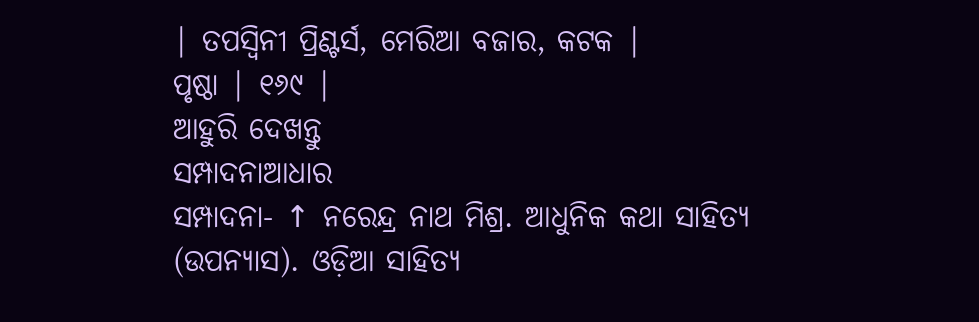| ତପସ୍ୱିନୀ ପ୍ରିଣ୍ଟର୍ସ, ମେରିଆ ବଜାର, କଟକ |
ପୃଷ୍ଠା | ୧୬୯ |
ଆହୁରି ଦେଖନ୍ତୁ
ସମ୍ପାଦନାଆଧାର
ସମ୍ପାଦନା- ↑ ନରେନ୍ଦ୍ର ନାଥ ମିଶ୍ର. ଆଧୁନିକ କଥା ସାହିତ୍ୟ (ଉପନ୍ୟାସ). ଓଡ଼ିଆ ସାହିତ୍ୟ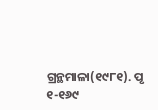ଗ୍ରନ୍ଥମାଳା(୧୯୮୧). ପୃ ୧-୧୬୯